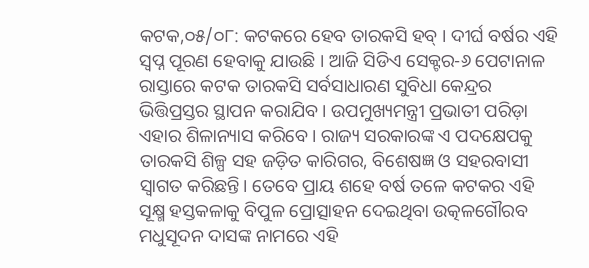କଟକ,୦୫/୦୮: କଟକରେ ହେବ ତାରକସି ହବ୍ । ଦୀର୍ଘ ବର୍ଷର ଏହି ସ୍ୱପ୍ନ ପୂରଣ ହେବାକୁ ଯାଉଛି । ଆଜି ସିଡିଏ ସେକ୍ଟର-୬ ପେଟାନାଳ ରାସ୍ତାରେ କଟକ ତାରକସି ସର୍ବସାଧାରଣ ସୁବିଧା କେନ୍ଦ୍ରର ଭିତ୍ତିପ୍ରସ୍ତର ସ୍ଥାପନ କରାଯିବ । ଉପମୁଖ୍ୟମନ୍ତ୍ରୀ ପ୍ରଭାତୀ ପରିଡ଼ା ଏହାର ଶିଳାନ୍ୟାସ କରିବେ । ରାଜ୍ୟ ସରକାରଙ୍କ ଏ ପଦକ୍ଷେପକୁ ତାରକସି ଶିଳ୍ପ ସହ ଜଡ଼ିତ କାରିଗର, ବିଶେଷଜ୍ଞ ଓ ସହରବାସୀ ସ୍ୱାଗତ କରିଛନ୍ତି। ତେବେ ପ୍ରାୟ ଶହେ ବର୍ଷ ତଳେ କଟକର ଏହି ସୂକ୍ଷ୍ମ ହସ୍ତକଳାକୁ ବିପୁଳ ପ୍ରୋତ୍ସାହନ ଦେଇଥିବା ଉତ୍କଳଗୌରବ ମଧୁସୂଦନ ଦାସଙ୍କ ନାମରେ ଏହି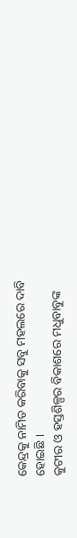କେନ୍ଦ୍ରକୁ ନାମିତ କରିବାକୁ ସବୁ ମହଲରେ ଦାବି ହୋଇଛି ।
କୁଟୀର ଓ ହସ୍ତଶିଳ୍ପର ବିକାଶରେ ମଧୁବାବୁଙ୍କ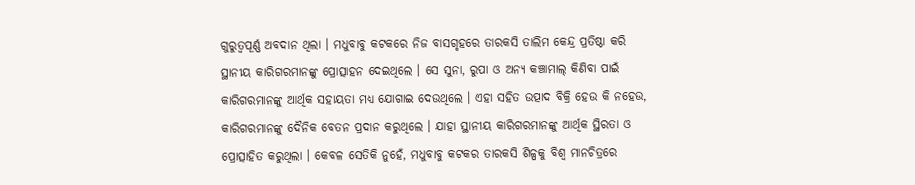ଗୁରୁତ୍ୱପୂର୍ଣ୍ଣ ଅବଦାନ ଥିଲା । ମଧୁବାବୁ କଟକରେ ନିଜ ବାସଗୃହରେ ତାରକସି ତାଲିମ କେନ୍ଦ୍ର ପ୍ରତିଷ୍ଠା କରି ସ୍ଥାନୀୟ କାରିଗରମାନଙ୍କୁ ପ୍ରୋତ୍ସାହନ ଦେଇଥିଲେ । ସେ ସୁନା, ରୁପା ଓ ଅନ୍ୟ କଞ୍ଚାମାଲ୍ କିଣିବା ପାଇଁ କାରିଗରମାନଙ୍କୁ ଆର୍ଥିକ ସହାୟତା ମଧ୍ୟ ଯୋଗାଇ ଦେଉଥିଲେ । ଏହା ସହିତ ଉତ୍ପାଦ ବିକ୍ରି ହେଉ କି ନହେଉ, କାରିଗରମାନଙ୍କୁ ଦୈନିକ ବେତନ ପ୍ରଦାନ କରୁଥିଲେ । ଯାହା ସ୍ଥାନୀୟ କାରିଗରମାନଙ୍କୁ ଆର୍ଥିକ ସ୍ଥିରତା ଓ ପ୍ରୋତ୍ସାହିତ କରୁଥିଲା । କେବଳ ସେତିକି ନୁହେଁ, ମଧୁବାବୁ କଟକର ତାରକସି ଶିଳ୍ପକୁ ବିଶ୍ୱ ମାନଚିତ୍ରରେ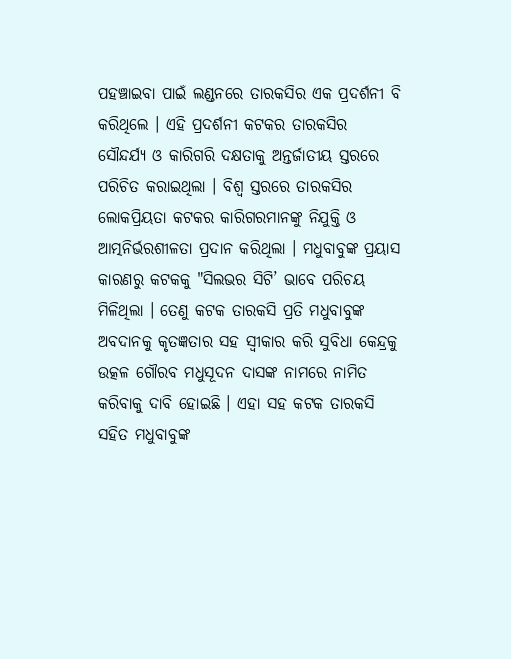ପହଞ୍ଚାଇବା ପାଇଁ ଲଣ୍ଡନରେ ତାରକସିର ଏକ ପ୍ରଦର୍ଶନୀ ବି କରିଥିଲେ । ଏହି ପ୍ରଦର୍ଶନୀ କଟକର ତାରକସିର ସୌନ୍ଦର୍ଯ୍ୟ ଓ କାରିଗରି ଦକ୍ଷତାକୁ ଅନ୍ତର୍ଜାତୀୟ ସ୍ତରରେ ପରିଚିତ କରାଇଥିଲା । ବିଶ୍ୱ ସ୍ତରରେ ତାରକସିର ଲୋକପ୍ରିୟତା କଟକର କାରିଗରମାନଙ୍କୁ ନିଯୁକ୍ତି ଓ ଆତ୍ମନିର୍ଭରଶୀଳତା ପ୍ରଦାନ କରିଥିଲା । ମଧୁବାବୁଙ୍କ ପ୍ରୟାସ କାରଣରୁ କଟକକୁ "ସିଲଭର ସିଟି’ ଭାବେ ପରିଚୟ ମିଳିଥିଲା । ତେଣୁ କଟକ ତାରକସି ପ୍ରତି ମଧୁବାବୁଙ୍କ ଅବଦାନକୁ କୃତଜ୍ଞତାର ସହ ସ୍ୱୀକାର କରି ସୁବିଧା କେନ୍ଦ୍ରକୁ ଉତ୍କଳ ଗୌରବ ମଧୁସୂଦନ ଦାସଙ୍କ ନାମରେ ନାମିତ କରିବାକୁ ଦାବି ହୋଇଛି । ଏହା ସହ କଟକ ତାରକସି ସହିତ ମଧୁବାବୁଙ୍କ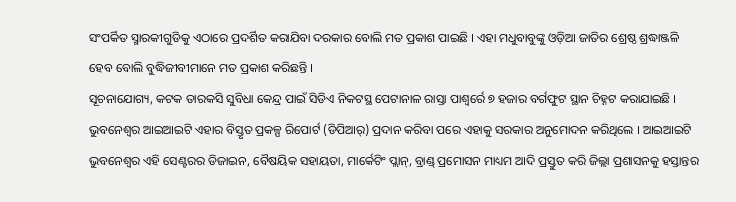ସଂପର୍କିତ ସ୍ମାରକୀଗୁଡିକୁ ଏଠାରେ ପ୍ରଦର୍ଶିତ କରାଯିବା ଦରକାର ବୋଲି ମତ ପ୍ରକାଶ ପାଇଛି । ଏହା ମଧୁବାବୁଙ୍କୁ ଓଡ଼ିଆ ଜାତିର ଶ୍ରେଷ୍ଠ ଶ୍ରଦ୍ଧାଞ୍ଜଳି ହେବ ବୋଲି ବୁଦ୍ଧିଜୀବୀମାନେ ମତ ପ୍ରକାଶ କରିଛନ୍ତି ।
ସୂଚନାଯୋଗ୍ୟ, କଟକ ତାରକସି ସୁବିଧା କେନ୍ଦ୍ର ପାଇଁ ସିଡିଏ ନିକଟସ୍ଥ ପେଟାନାଳ ରାସ୍ତା ପାଶ୍ୱର୍ରେ ୭ ହଜାର ବର୍ଗଫୁଟ ସ୍ଥାନ ଚିହ୍ନଟ କରାଯାଇଛି । ଭୁବନେଶ୍ୱର ଆଇଆଇଟି ଏହାର ବିସ୍ତୃତ ପ୍ରକଳ୍ପ ରିପୋର୍ଟ (ଡିପିଆର୍) ପ୍ରଦାନ କରିବା ପରେ ଏହାକୁ ସରକାର ଅନୁମୋଦନ କରିଥିଲେ । ଆଇଆଇଟି ଭୁବନେଶ୍ୱର ଏହି ସେଣ୍ଟରର ଡିଜାଇନ, ବୈଷୟିକ ସହାୟତା, ମାର୍କେଟିଂ ପ୍ଲାନ୍, ବ୍ରାଣ୍ଡ୍ ପ୍ରମୋସନ ମାଧ୍ୟମ ଆଦି ପ୍ରସ୍ତୁତ କରି ଜିଲ୍ଲା ପ୍ରଶାସନକୁ ହସ୍ତାନ୍ତର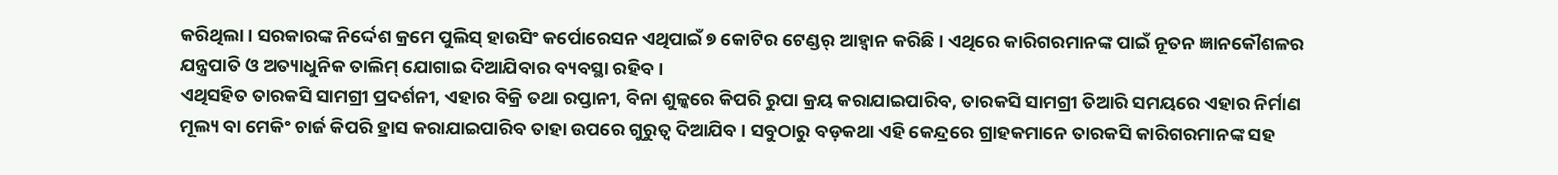କରିଥିଲା । ସରକାରଙ୍କ ନିର୍ଦ୍ଦେଶ କ୍ରମେ ପୁଲିସ୍ ହାଉସିଂ କର୍ପୋରେସନ ଏଥିପାଇଁ ୭ କୋଟିର ଟେଣ୍ଡର୍ ଆହ୍ୱାନ କରିଛି । ଏଥିରେ କାରିଗରମାନଙ୍କ ପାଇଁ ନୂତନ ଜ୍ଞାନକୌଶଳର ଯନ୍ତ୍ରପାତି ଓ ଅତ୍ୟାଧୁନିକ ତାଲିମ୍ ଯୋଗାଇ ଦିଆଯିବାର ବ୍ୟବସ୍ଥା ରହିବ ।
ଏଥିସହିତ ତାରକସି ସାମଗ୍ରୀ ପ୍ରଦର୍ଶନୀ, ଏହାର ବିକ୍ରି ତଥା ରପ୍ତାନୀ, ବିନା ଶୁଳ୍କରେ କିପରି ରୁପା କ୍ରୟ କରାଯାଇପାରିବ, ତାରକସି ସାମଗ୍ରୀ ତିଆରି ସମୟରେ ଏହାର ନିର୍ମାଣ ମୂଲ୍ୟ ବା ମେକିଂ ଚାର୍ଜ କିପରି ହ୍ରାସ କରାଯାଇପାରିବ ତାହା ଉପରେ ଗୁରୁତ୍ୱ ଦିଆଯିବ । ସବୁଠାରୁ ବଡ଼କଥା ଏହି କେନ୍ଦ୍ରରେ ଗ୍ରାହକମାନେ ତାରକସି କାରିଗରମାନଙ୍କ ସହ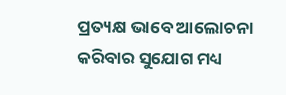ପ୍ରତ୍ୟକ୍ଷ ଭାବେ ଆଲୋଚନା କରିବାର ସୁଯୋଗ ମଧ୍ୟ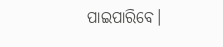ପାଇପାରିବେ।